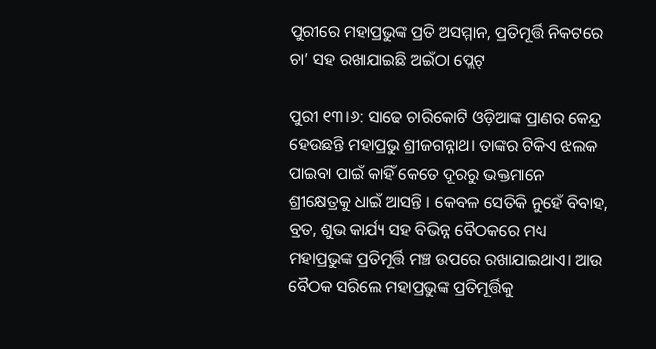ପୁରୀରେ ମହାପ୍ରଭୁଙ୍କ ପ୍ରତି ଅସମ୍ମାନ, ପ୍ରତିମୂର୍ତ୍ତି ନିକଟରେ ଚା’ ସହ ରଖାଯାଇଛି ଅଇଁଠା ପ୍ଲେଟ୍

ପୁରୀ ୧୩।୬: ସାଢେ ଚାରିକୋଟି ଓଡ଼ିଆଙ୍କ ପ୍ରାଣର କେନ୍ଦ୍ର ହେଉଛନ୍ତି ମହାପ୍ରଭୁ ଶ୍ରୀଜଗନ୍ନାଥ। ତାଙ୍କର ଟିକିଏ ଝଲକ ପାଇବା ପାଇଁ କାହିଁ କେତେ ଦୂରରୁ ଭକ୍ତମାନେ ଶ୍ରୀକ୍ଷେତ୍ରକୁ ଧାଇଁ ଆସନ୍ତି । କେବଳ ସେତିକି ନୁହେଁ ବିବାହ, ବ୍ରତ, ଶୁଭ କାର୍ଯ୍ୟ ସହ ବିଭିନ୍ନ ବୈଠକରେ ମଧ୍ୟ ମହାପ୍ରଭୁଙ୍କ ପ୍ରତିମୂର୍ତ୍ତି ମଞ୍ଚ ଉପରେ ରଖାଯାଇଥାଏ। ଆଉ ବୈଠକ ସରିଲେ ମହାପ୍ରଭୁଙ୍କ ପ୍ରତିମୂର୍ତ୍ତିକୁ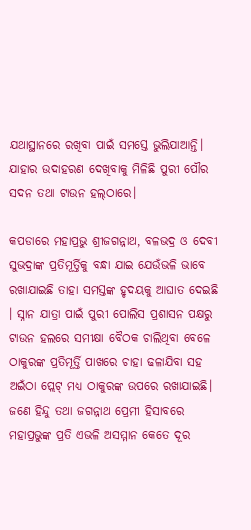ଯଥାସ୍ଥାନରେ ରଖିବା ପାଇଁ ସମସ୍ତେ ଭୁଲିଯାଆନ୍ତି। ଯାହାର ଉଦାହରଣ ଦେଖିବାକୁ ମିଳିଛି ପୁରୀ ପୌର ସଦନ ତଥା ଟାଉନ ହଲ୍‌ଠାରେ।

କପଡାରେ ମହାପ୍ରଭୁ ଶ୍ରୀଜଗନ୍ନାଥ, ବଳଭଦ୍ର ଓ ଦେବୀ ସୁଭଦ୍ରାଙ୍କ ପ୍ରତିମୂର୍ତ୍ତିକୁ ବନ୍ଧା ଯାଇ ଯେଉଁଭଳି ଭାବେ ରଖାଯାଇଛି ତାହା ସମସ୍ତଙ୍କ ହୃଦୟକୁ ଆଘାତ ଦେଇଛି । ସ୍ନାନ ଯାତ୍ରା ପାଇଁ ପୁରୀ ପୋଲିସ ପ୍ରଶାସନ ପକ୍ଷରୁ ଟାଉନ ହଲରେ ସମୀକ୍ଷା ବୈଠକ ଚାଲିଥିବା ବେଳେ ଠାକୁରଙ୍କ ପ୍ରତିମୂର୍ତ୍ତି ପାଖରେ ଚାହା ଢଳାଯିବା ସହ ଅଇଁଠା ପ୍ଲେଟ୍ ମଧ୍ୟ ଠାକୁରଙ୍କ ଉପରେ ରଖାଯାଇଛି। ଜଣେ ହିନ୍ଦୁ ତଥା ଜଗନ୍ନାଥ ପ୍ରେମୀ ହିସାବରେ ମହାପ୍ରଭୁଙ୍କ ପ୍ରତି ଏଭଳି ଅସମ୍ମାନ କେତେ ଦୂର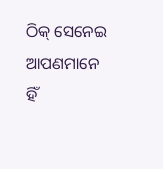ଠିକ୍ ସେନେଇ ଆପଣମାନେ ହିଁ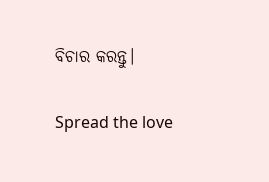ବିଚାର କରନ୍ତୁ।

Spread the love